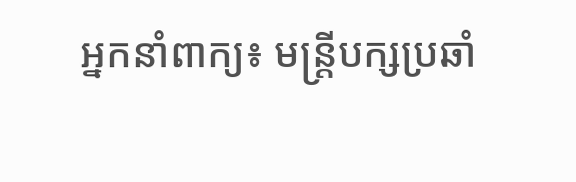អ្នកនាំពាក្យ៖ មន្ត្រីបក្សប្រឆាំ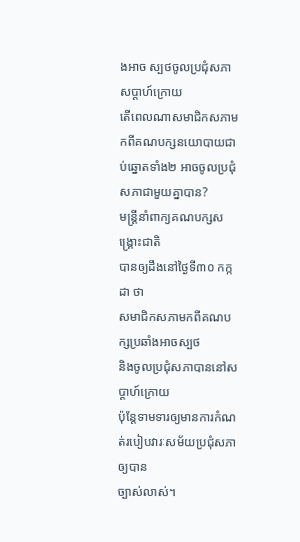ងអាច ស្បថចូលប្រជុំសភា សប្ដាហ៍ក្រោយ
តើពេលណាសមាជិកសភាមកពីគណបក្សនយោបាយជាប់ឆ្នោតទាំង២ អាចចូលប្រជុំសភាជាមួយគ្នាបាន?
មន្ត្រីនាំពាក្យគណបក្សសង្គ្រោះជាតិ
បានឲ្យដឹងនៅថ្ងៃទី៣០ កក្កដា ថា
សមាជិកសភាមកពីគណបក្សប្រឆាំងអាចស្បថ
និងចូលប្រជុំសភាបាននៅសប្ដាហ៍ក្រោយ
ប៉ុន្តែទាមទារឲ្យមានការកំណត់របៀបវារៈសម័យប្រជុំសភាឲ្យបាន
ច្បាស់លាស់។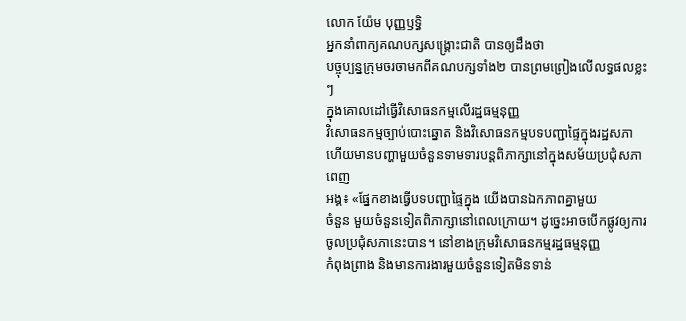លោក យ៉ែម បុញ្ញឫទ្ធិ
អ្នកនាំពាក្យគណបក្សសង្គ្រោះជាតិ បានឲ្យដឹងថា
បច្ចុប្បន្នក្រុមចរចាមកពីគណបក្សទាំង២ បានព្រមព្រៀងលើលទ្ធផលខ្លះៗ
ក្នុងគោលដៅធ្វើវិសោធនកម្មលើរដ្ឋធម្មនុញ្ញ
វិសោធនកម្មច្បាប់បោះឆ្នោត និងវិសោធនកម្មបទបញ្ជាផ្ទៃក្នុងរដ្ឋសភា
ហើយមានបញ្ហាមួយចំនួនទាមទារបន្តពិភាក្សានៅក្នុងសម័យប្រជុំសភាពេញ
អង្គ៖ «ផ្នែកខាងធ្វើបទបញ្ជាផ្ទៃក្នុង យើងបានឯកភាពគ្នាមួយ
ចំនួន មួយចំនួនទៀតពិភាក្សានៅពេលក្រោយ។ ដូច្នេះអាចបើកផ្លូវឲ្យការ
ចូលប្រជុំសភានេះបាន។ នៅខាងក្រុមវិសោធនកម្មរដ្ឋធម្មនុញ្ញ
កំពុងព្រាង និងមានការងារមួយចំនួនទៀតមិនទាន់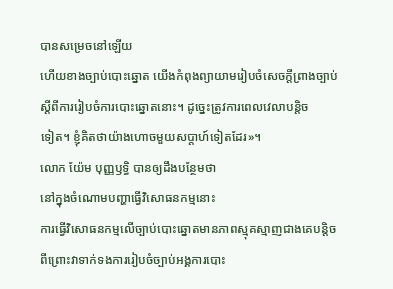បានសម្រេចនៅឡើយ
ហើយខាងច្បាប់បោះឆ្នោត យើងកំពុងព្យាយាមរៀបចំសេចក្ដីព្រាងច្បាប់
ស្ដីពីការរៀបចំការបោះឆ្នោតនោះ។ ដូច្នេះត្រូវការពេលវេលាបន្តិច
ទៀត។ ខ្ញុំគិតថាយ៉ាងហោចមួយសប្ដាហ៍ទៀតដែរ»។
លោក យ៉ែម បុញ្ញឫទ្ធិ បានឲ្យដឹងបន្ថែមថា
នៅក្នុងចំណោមបញ្ហាធ្វើវិសោធនកម្មនោះ
ការធ្វើវិសោធនកម្មលើច្បាប់បោះឆ្នោតមានភាពស្មុគស្មាញជាងគេបន្តិច
ពីព្រោះវាទាក់ទងការរៀបចំច្បាប់អង្គការបោះ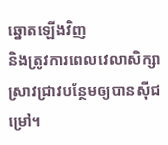ឆ្នោតឡើងវិញ
និងត្រូវការពេលវេលាសិក្សាស្រាវជ្រាវបន្ថែមឲ្យបានស៊ីជម្រៅ។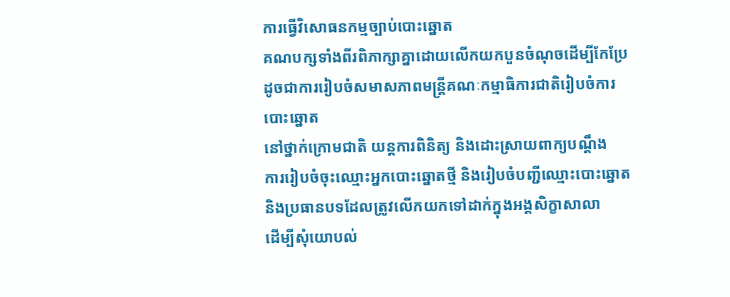ការធ្វើវិសោធនកម្មច្បាប់បោះឆ្នោត
គណបក្សទាំងពីរពិភាក្សាគ្នាដោយលើកយកបួនចំណុចដើម្បីកែប្រែ
ដូចជាការរៀបចំសមាសភាពមន្ត្រីគណៈកម្មាធិការជាតិរៀបចំការបោះឆ្នោត
នៅថ្នាក់ក្រោមជាតិ យន្តការពិនិត្យ និងដោះស្រាយពាក្យបណ្ដឹង
ការរៀបចំចុះឈ្មោះអ្នកបោះឆ្នោតថ្មី និងរៀបចំបញ្ជីឈ្មោះបោះឆ្នោត
និងប្រធានបទដែលត្រូវលើកយកទៅដាក់ក្នុងអង្គសិក្ខាសាលា
ដើម្បីសុំយោបល់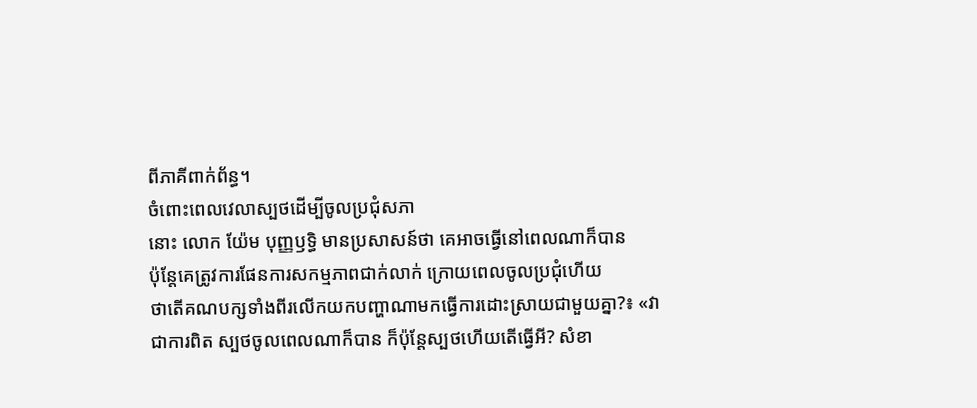ពីភាគីពាក់ព័ន្ធ។
ចំពោះពេលវេលាស្បថដើម្បីចូលប្រជុំសភា
នោះ លោក យ៉ែម បុញ្ញឫទ្ធិ មានប្រសាសន៍ថា គេអាចធ្វើនៅពេលណាក៏បាន
ប៉ុន្តែគេត្រូវការផែនការសកម្មភាពជាក់លាក់ ក្រោយពេលចូលប្រជុំហើយ
ថាតើគណបក្សទាំងពីរលើកយកបញ្ហាណាមកធ្វើការដោះស្រាយជាមួយគ្នា?៖ «វា
ជាការពិត ស្បថចូលពេលណាក៏បាន ក៏ប៉ុន្តែស្បថហើយតើធ្វើអី? សំខា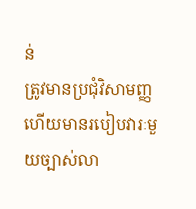ន់
ត្រូវមានប្រជុំវិសាមញ្ញ
ហើយមានរបៀបវារៈមួយច្បាស់លា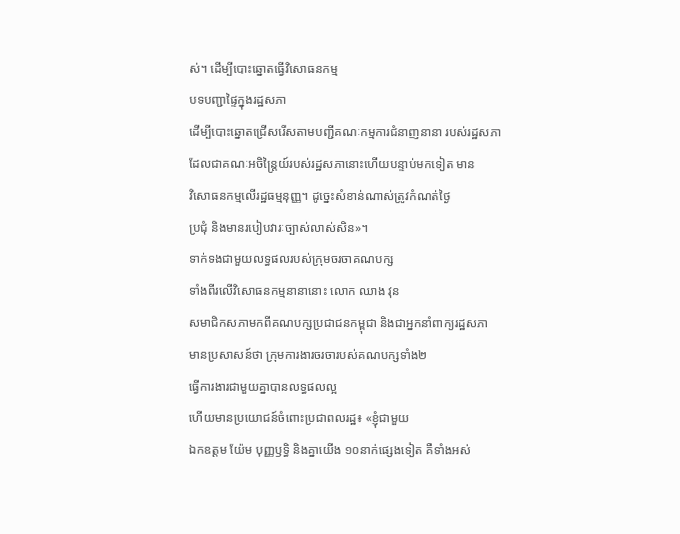ស់។ ដើម្បីបោះឆ្នោតធ្វើវិសោធនកម្ម
បទបញ្ជាផ្ទៃក្នុងរដ្ឋសភា
ដើម្បីបោះឆ្នោតជ្រើសរើសតាមបញ្ជីគណៈកម្មការជំនាញនានា របស់រដ្ឋសភា
ដែលជាគណៈអចិន្ត្រៃយ៍របស់រដ្ឋសភានោះហើយបន្ទាប់មកទៀត មាន
វិសោធនកម្មលើរដ្ឋធម្មនុញ្ញ។ ដូច្នេះសំខាន់ណាស់ត្រូវកំណត់ថ្ងៃ
ប្រជុំ និងមានរបៀបវារៈច្បាស់លាស់សិន»។
ទាក់ទងជាមួយលទ្ធផលរបស់ក្រុមចរចាគណបក្ស
ទាំងពីរលើវិសោធនកម្មនានានោះ លោក ឈាង វុន
សមាជិកសភាមកពីគណបក្សប្រជាជនកម្ពុជា និងជាអ្នកនាំពាក្យរដ្ឋសភា
មានប្រសាសន៍ថា ក្រុមការងារចរចារបស់គណបក្សទាំង២
ធ្វើការងារជាមួយគ្នាបានលទ្ធផលល្អ
ហើយមានប្រយោជន៍ចំពោះប្រជាពលរដ្ឋ៖ «ខ្ញុំជាមួយ
ឯកឧត្ដម យ៉ែម បុញ្ញឫទ្ធិ និងគ្នាយើង ១០នាក់ផ្សេងទៀត គឺទាំងអស់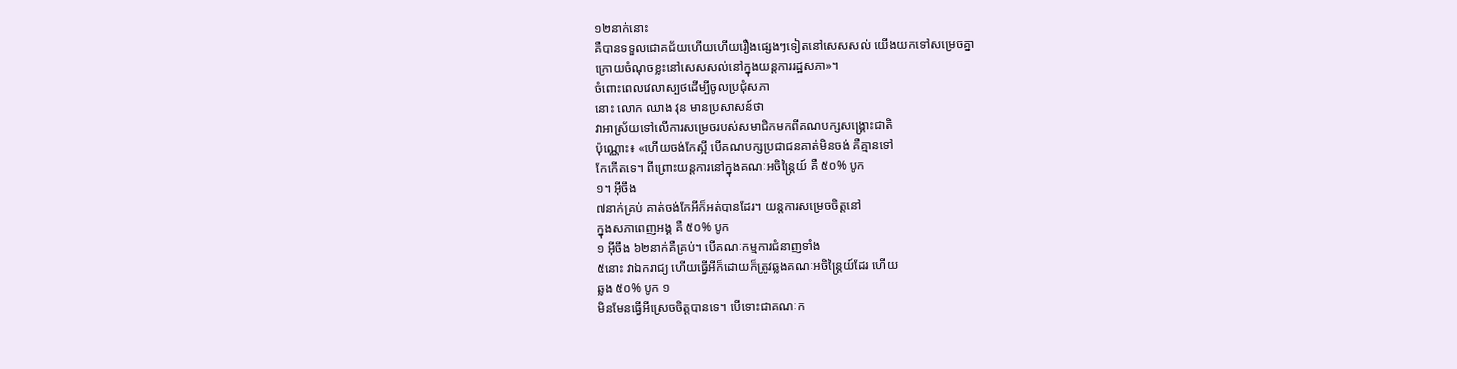១២នាក់នោះ
គឺបានទទួលជោគជ័យហើយហើយរឿងផ្សេងៗទៀតនៅសេសសល់ យើងយកទៅសម្រេចគ្នា
ក្រោយចំណុចខ្លះនៅសេសសល់នៅក្នុងយន្តការរដ្ឋសភា»។
ចំពោះពេលវេលាស្បថដើម្បីចូលប្រជុំសភា
នោះ លោក ឈាង វុន មានប្រសាសន៍ថា
វាអាស្រ័យទៅលើការសម្រេចរបស់សមាជិកមកពីគណបក្សសង្គ្រោះជាតិ
ប៉ុណ្ណោះ៖ «ហើយចង់កែស្អី បើគណបក្សប្រជាជនគាត់មិនចង់ គឺគ្មានទៅ
កែកើតទេ។ ពីព្រោះយន្តការនៅក្នុងគណៈអចិន្ត្រៃយ៍ គឺ ៥០% បូក
១។ អ៊ីចឹង
៧នាក់គ្រប់ គាត់ចង់កែអីក៏អត់បានដែរ។ យន្តការសម្រេចចិត្តនៅ
ក្នុងសភាពេញអង្គ គឺ ៥០% បូក
១ អ៊ីចឹង ៦២នាក់គឺគ្រប់។ បើគណៈកម្មការជំនាញទាំង
៥នោះ វាឯករាជ្យ ហើយធ្វើអីក៏ដោយក៏ត្រូវឆ្លងគណៈអចិន្ត្រៃយ៍ដែរ ហើយ
ឆ្លង ៥០% បូក ១
មិនមែនធ្វើអីស្រេចចិត្តបានទេ។ បើទោះជាគណៈក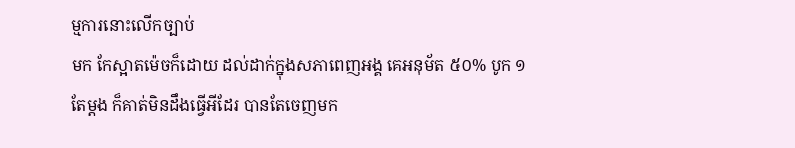ម្មការនោះលើកច្បាប់
មក កែស្អាតម៉េចក៏ដោយ ដល់ដាក់ក្នុងសភាពេញអង្គ គេអនុម័ត ៥០% បូក ១
តែម្តង ក៏គាត់មិនដឹងធ្វើអីដែរ បានតែចេញមក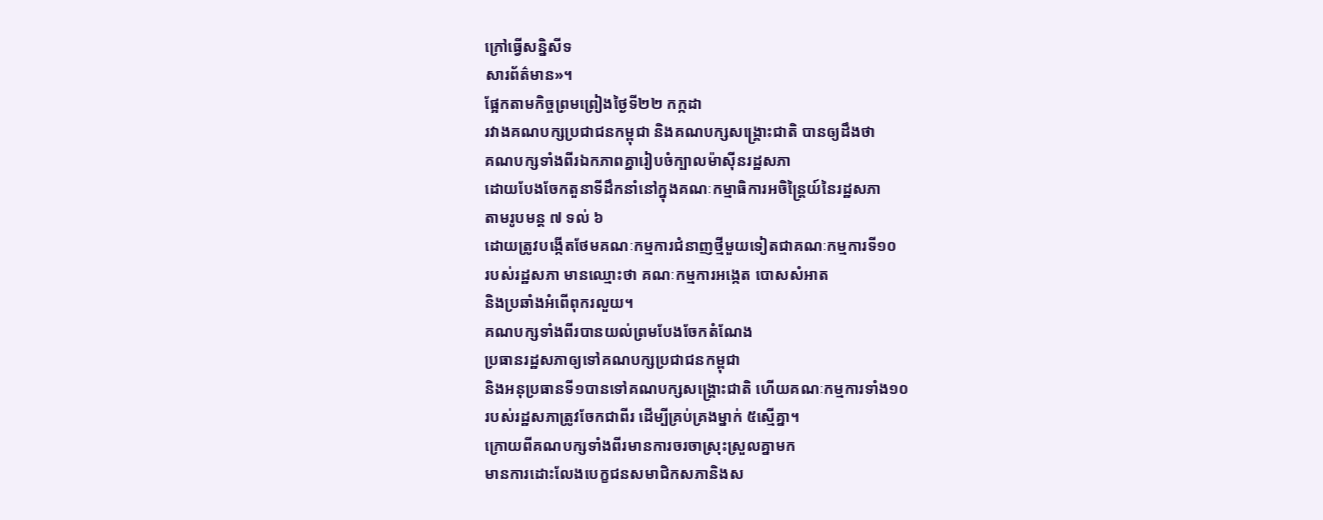ក្រៅធ្វើសន្និសីទ
សារព័ត៌មាន»។
ផ្អែកតាមកិច្ចព្រមព្រៀងថ្ងៃទី២២ កក្កដា
រវាងគណបក្សប្រជាជនកម្ពុជា និងគណបក្សសង្គ្រោះជាតិ បានឲ្យដឹងថា
គណបក្សទាំងពីរឯកភាពគ្នារៀបចំក្បាលម៉ាស៊ីនរដ្ឋសភា
ដោយបែងចែកតួនាទីដឹកនាំនៅក្នុងគណៈកម្មាធិការអចិន្ត្រៃយ៍នៃរដ្ឋសភា
តាមរូបមន្ត ៧ ទល់ ៦
ដោយត្រូវបង្កើតថែមគណៈកម្មការជំនាញថ្មីមួយទៀតជាគណៈកម្មការទី១០
របស់រដ្ឋសភា មានឈ្មោះថា គណៈកម្មការអង្កេត បោសសំអាត
និងប្រឆាំងអំពើពុករលួយ។
គណបក្សទាំងពីរបានយល់ព្រមបែងចែកតំណែង
ប្រធានរដ្ឋសភាឲ្យទៅគណបក្សប្រជាជនកម្ពុជា
និងអនុប្រធានទី១បានទៅគណបក្សសង្គ្រោះជាតិ ហើយគណៈកម្មការទាំង១០
របស់រដ្ឋសភាត្រូវចែកជាពីរ ដើម្បីគ្រប់គ្រងម្នាក់ ៥ស្មើគ្នា។
ក្រោយពីគណបក្សទាំងពីរមានការចរចាស្រុះស្រួលគ្នាមក
មានការដោះលែងបេក្ខជនសមាជិកសភានិងស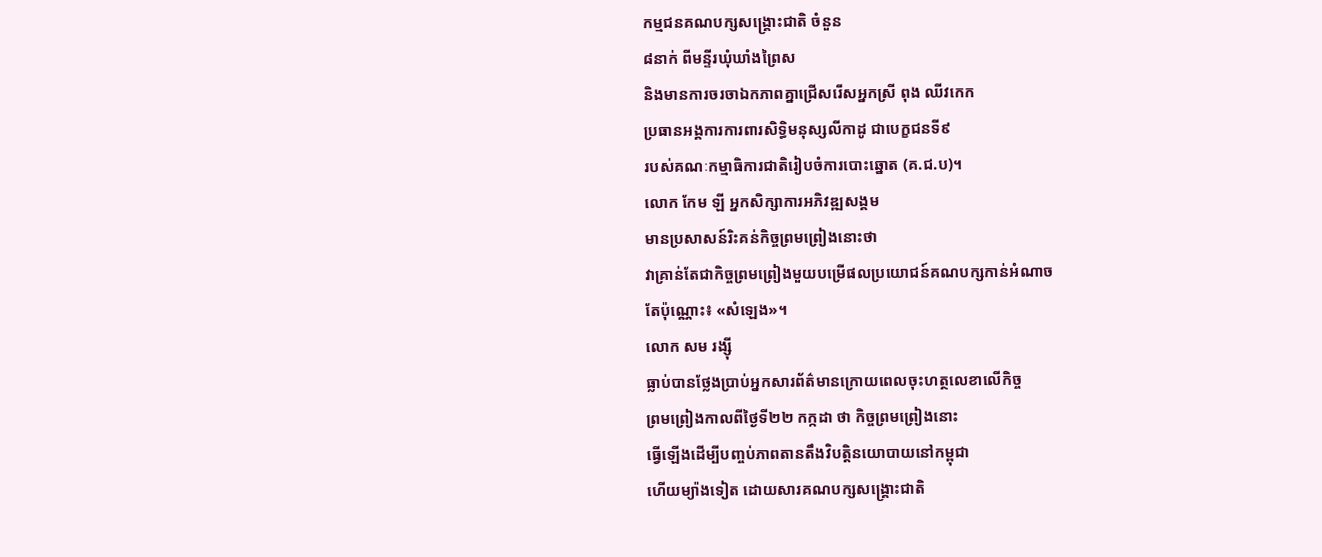កម្មជនគណបក្សសង្គ្រោះជាតិ ចំនួន
៨នាក់ ពីមន្ទីរឃុំឃាំងព្រៃស
និងមានការចរចាឯកភាពគ្នាជ្រើសរើសអ្នកស្រី ពុង ឈីវកេក
ប្រធានអង្គការការពារសិទ្ធិមនុស្សលីកាដូ ជាបេក្ខជនទី៩
របស់គណៈកម្មាធិការជាតិរៀបចំការបោះឆ្នោត (គ.ជ.ប)។
លោក កែម ឡី អ្នកសិក្សាការអភិវឌ្ឍសង្គម
មានប្រសាសន៍រិះគន់កិច្ចព្រមព្រៀងនោះថា
វាគ្រាន់តែជាកិច្ចព្រមព្រៀងមួយបម្រើផលប្រយោជន៍គណបក្សកាន់អំណាច
តែប៉ុណ្ណោះ៖ «សំឡេង»។
លោក សម រង្ស៊ី
ធ្លាប់បានថ្លែងប្រាប់អ្នកសារព័ត៌មានក្រោយពេលចុះហត្ថលេខាលើកិច្ច
ព្រមព្រៀងកាលពីថ្ងៃទី២២ កក្កដា ថា កិច្ចព្រមព្រៀងនោះ
ធ្វើឡើងដើម្បីបញ្ចប់ភាពតានតឹងវិបត្តិនយោបាយនៅកម្ពុជា
ហើយម្យ៉ាងទៀត ដោយសារគណបក្សសង្គ្រោះជាតិ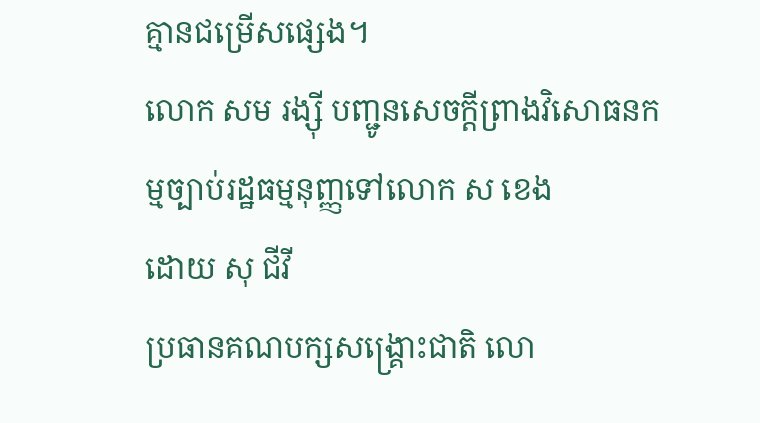គ្មានជម្រើសផ្សេង។
លោក សម រង្ស៊ី បញ្ជូនសេចក្ដីព្រាងវិសោធនកម្មច្បាប់រដ្ឋធម្មនុញ្ញទៅលោក ស ខេង
ដោយ សុ ជីវី
ប្រធានគណបក្សសង្គ្រោះជាតិ លោ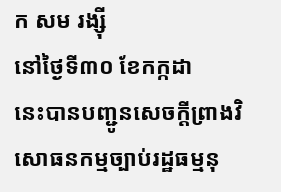ក សម រង្ស៊ី
នៅថ្ងៃទី៣០ ខែកក្កដា
នេះបានបញ្ជូនសេចក្ដីព្រាងវិសោធនកម្មច្បាប់រដ្ឋធម្មនុ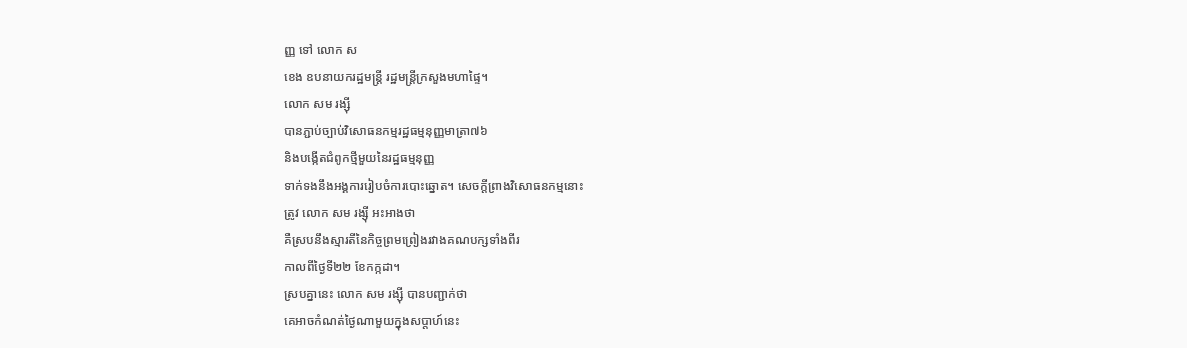ញ្ញ ទៅ លោក ស
ខេង ឧបនាយករដ្ឋមន្ត្រី រដ្ឋមន្ត្រីក្រសួងមហាផ្ទៃ។
លោក សម រង្ស៊ី
បានភ្ជាប់ច្បាប់វិសោធនកម្មរដ្ឋធម្មនុញ្ញមាត្រា៧៦
និងបង្កើតជំពូកថ្មីមួយនៃរដ្ឋធម្មនុញ្ញ
ទាក់ទងនឹងអង្គការរៀបចំការបោះឆ្នោត។ សេចក្ដីព្រាងវិសោធនកម្មនោះ
ត្រូវ លោក សម រង្ស៊ី អះអាងថា
គឺស្របនឹងស្មារតីនៃកិច្ចព្រមព្រៀងរវាងគណបក្សទាំងពីរ
កាលពីថ្ងៃទី២២ ខែកក្កដា។
ស្របគ្នានេះ លោក សម រង្ស៊ី បានបញ្ជាក់ថា
គេអាចកំណត់ថ្ងៃណាមួយក្នុងសប្ដាហ៍នេះ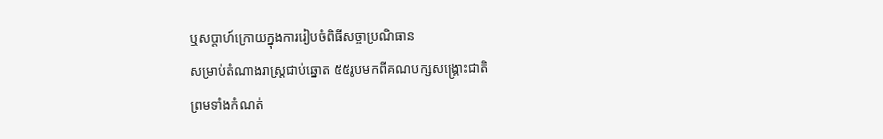ឬសប្ដាហ៍ក្រោយក្នុងការរៀបចំពិធីសច្ចាប្រណិធាន
សម្រាប់តំណាងរាស្ត្រជាប់ឆ្នោត ៥៥រូបមកពីគណបក្សសង្គ្រោះជាតិ
ព្រមទាំងកំណត់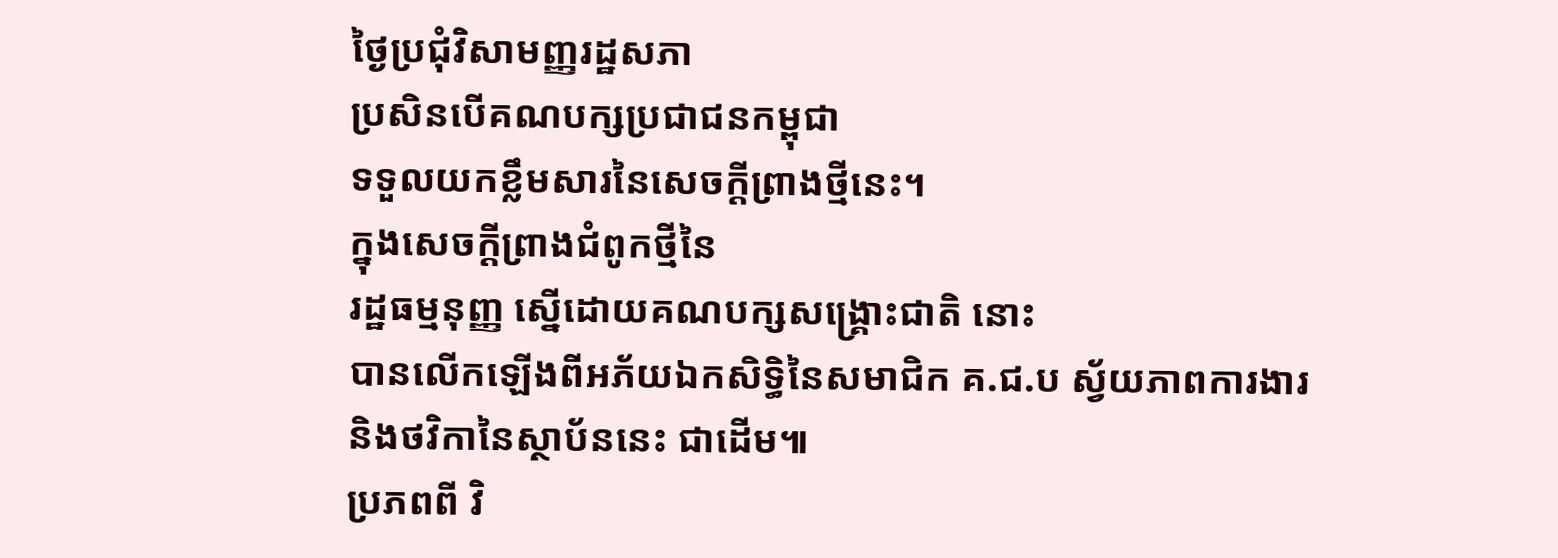ថ្ងៃប្រជុំវិសាមញ្ញរដ្ឋសភា
ប្រសិនបើគណបក្សប្រជាជនកម្ពុជា
ទទួលយកខ្លឹមសារនៃសេចក្ដីព្រាងថ្មីនេះ។
ក្នុងសេចក្ដីព្រាងជំពូកថ្មីនៃ
រដ្ឋធម្មនុញ្ញ ស្នើដោយគណបក្សសង្គ្រោះជាតិ នោះ
បានលើកឡើងពីអភ័យឯកសិទ្ធិនៃសមាជិក គ.ជ.ប ស្វ័យភាពការងារ
និងថវិកានៃស្ថាប័ននេះ ជាដើម៕
ប្រភពពី វិ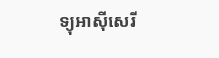ទ្យុអាស៊ីសេរី